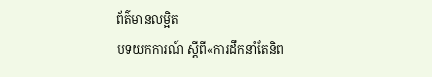ព័ត៌មានលម្អិត
បទយកការណ៍ ស្ដីពី«ការដឹកនាំតែនិព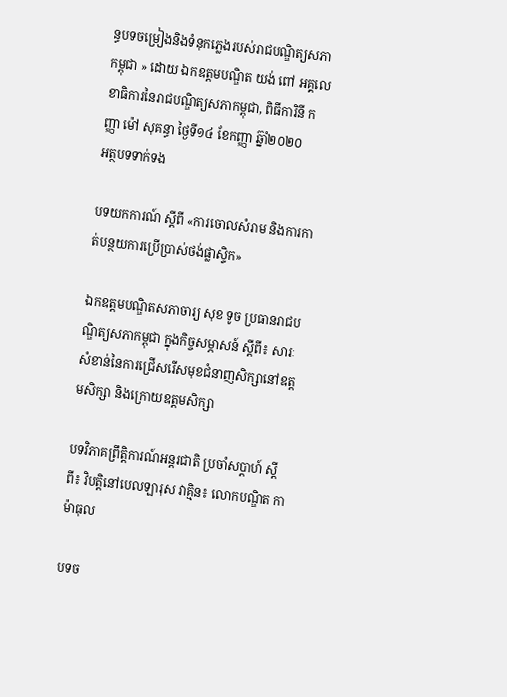ន្ធបទចម្រៀងនិងទំនុកភ្លេងរបស់រាជបណ្ឌិត្យសភាកម្ពុជា » ដោយ ឯកឧត្ដមបណ្ឌិត យង់ ពៅ អគ្គលេខាធិការនៃរាជបណ្ឌិត្យសភាកម្ពុជា, ពិធីការិនី កញ្ញា ម៉ៅ សុគន្ធា ថ្ងៃទី១៤ ខែកញ្ញា ឆ្ន៊ាំ២០២០
អត្ថបទទាក់ទង

បទយកការណ៍ ស្តីពី «ការចោលសំរាម និងការកាត់បន្ថយការប្រើប្រាស់ថង់ផ្លាស្ទិក»

ឯកឧត្តមបណ្ឌិតសភាចារ្យ សុខ ទូច ប្រធានរាជបណ្ឌិត្យសភាកម្ពុជា ក្នុងកិច្ចសម្ភាសន៍ ស្ដីពី៖ សារៈសំខាន់នៃការជ្រើសរើសមុខជំនាញសិក្សានៅឧត្តមសិក្សា និងក្រោយឧត្តមសិក្សា

បទវិភាគព្រឹត្ដិការណ៍អន្ដរជាតិ ប្រចាំសប្ដាហ៍ ស្ដីពី៖ វិបត្ដិនៅបេលឡារុស វាគ្មិន៖ លោកបណ្ឌិត កា ម៉ាធុល

បទច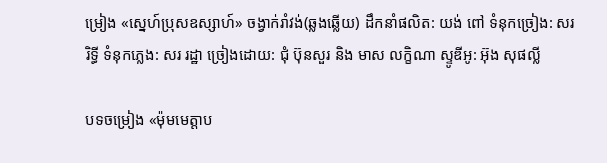ម្រៀង «ស្នេហ៍ប្រុសឧស្សាហ៍» ចង្វាក់រាំវង់(ឆ្លងឆ្លើយ) ដឹកនាំផលិត: យង់ ពៅ ទំនុកច្រៀង: សរ រិទ្ធី ទំនុកភ្លេង: សរ រដ្ឋា ច្រៀងដោយ: ជុំ ប៊ុនសួរ និង មាស លក្ខិណា ស្ទូឌីអូ: អ៊ុង សុផល្លី

បទចម្រៀង «ម៉ុមមេត្ដាប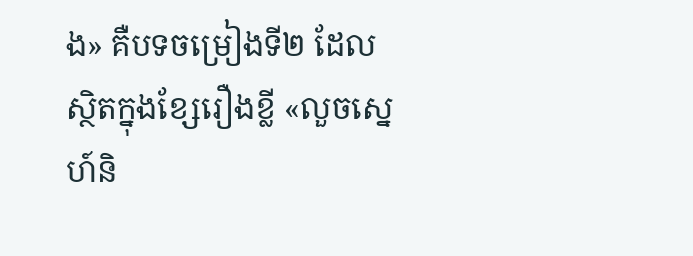ង» គឺបទចម្រៀងទី២ ដែលស្ថិតក្នុងខ្សែរឿងខ្លី «លួចស្នេហ៍និ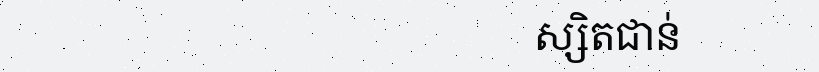ស្សិតជាន់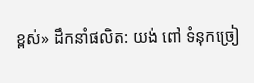ខ្ពស់» ដឹកនាំផលិត: យង់ ពៅ ទំនុកច្រៀ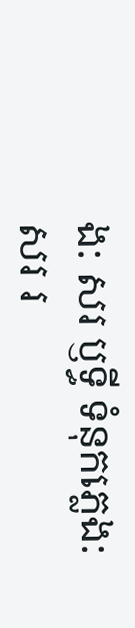ង: សរ ឫទ្ធី ទំនុកភ្លេង: សរ រ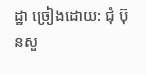ដ្ឋា ច្រៀងដោយ: ជុំ ប៊ុនសួ